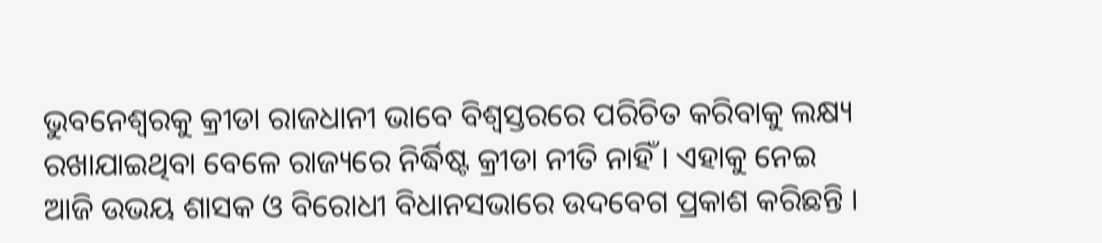ଭୁବନେଶ୍ୱରକୁ କ୍ରୀଡା ରାଜଧାନୀ ଭାବେ ବିଶ୍ବସ୍ତରରେ ପରିଚିତ କରିବାକୁ ଲକ୍ଷ୍ୟ ରଖାଯାଇଥିବା ବେଳେ ରାଜ୍ୟରେ ନିର୍ଦ୍ଧିଷ୍ଟ କ୍ରୀଡା ନୀତି ନାହିଁ । ଏହାକୁ ନେଇ ଆଜି ଉଭୟ ଶାସକ ଓ ବିରୋଧୀ ବିଧାନସଭାରେ ଉଦବେଗ ପ୍ରକାଶ କରିଛନ୍ତି ।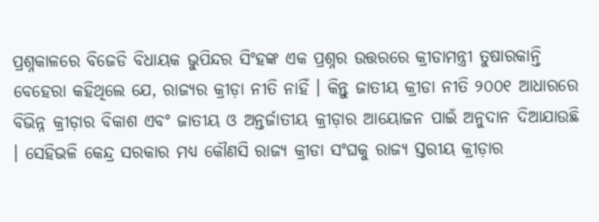ପ୍ରଶ୍ନକାଳରେ ବିଜେଡି ବିଧାୟକ ଭୁପିନ୍ଦର ସିଂହଙ୍କ ଏକ ପ୍ରଶ୍ନର ଉତ୍ତରରେ କ୍ରୀଡାମନ୍ତ୍ରୀ ତୁଷାରକାନ୍ତି ବେହେରା କହିଥିଲେ ଯେ, ରାଜ୍ୟର କ୍ରୀଡ଼ା ନୀତି ନାହିଁ । କିନ୍ତୁ ଜାତୀୟ କ୍ରୀଡା ନୀତି ୨୦୦୧ ଆଧାରରେ ବିଭିନ୍ନ କ୍ରୀଡ଼ାର ବିକାଶ ଏବଂ ଜାତୀୟ ଓ ଅନ୍ତର୍ଜାତୀୟ କ୍ରୀଡ଼ାର ଆୟୋଜନ ପାଇଁ ଅନୁଦାନ ଦିଆଯାଉଛି । ସେହିଭଳି କେନ୍ଦ୍ର ସରକାର ମଧ୍ୟ କୌଣସି ରାଜ୍ୟ କ୍ରୀଡା ସଂଘକୁ ରାଜ୍ୟ ସ୍ତରୀୟ କ୍ରୀଡ଼ାର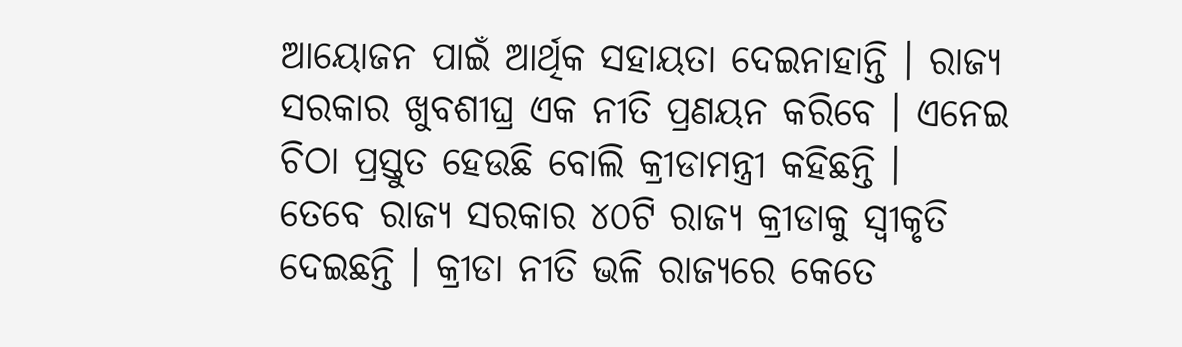ଆୟୋଜନ ପାଇଁ ଆର୍ଥିକ ସହାୟତା ଦେଇନାହାନ୍ତି । ରାଜ୍ୟ ସରକାର ଖୁବଶୀଘ୍ର ଏକ ନୀତି ପ୍ରଣୟନ କରିବେ । ଏନେଇ ଚିଠା ପ୍ରସ୍ତୁତ ହେଉଛି ବୋଲି କ୍ରୀଡାମନ୍ତ୍ରୀ କହିଛନ୍ତି ।
ତେବେ ରାଜ୍ୟ ସରକାର ୪୦ଟି ରାଜ୍ୟ କ୍ରୀଡାକୁ ସ୍ୱୀକୃତି ଦେଇଛନ୍ତି । କ୍ରୀଡା ନୀତି ଭଳି ରାଜ୍ୟରେ କେତେ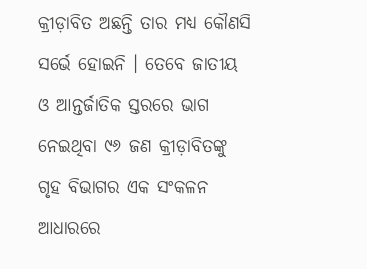କ୍ରୀଡ଼ାବିତ ଅଛନ୍ତି ତାର ମଧ୍ୟ କୌଣସି ସର୍ଭେ ହୋଇନି । ତେବେ ଜାତୀୟ ଓ ଆନ୍ତର୍ଜାତିକ ସ୍ତରରେ ଭାଗ ନେଇଥିବା ୯୬ ଜଣ କ୍ରୀଡ଼ାବିତଙ୍କୁ ଗୃହ ବିଭାଗର ଏକ ସଂକଳନ ଆଧାରରେ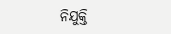ନିଯୁକ୍ତି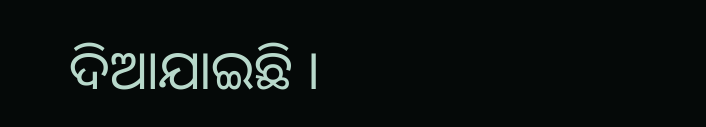ଦିଆଯାଇଛି ।